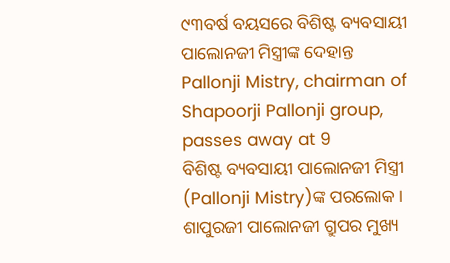୯୩ବର୍ଷ ବୟସରେ ବିଶିଷ୍ଟ ବ୍ୟବସାୟୀ ପାଲୋନଜୀ ମିସ୍ତ୍ରୀଙ୍କ ଦେହାନ୍ତ
Pallonji Mistry, chairman of Shapoorji Pallonji group, passes away at 9
ବିଶିଷ୍ଟ ବ୍ୟବସାୟୀ ପାଲୋନଜୀ ମିସ୍ତ୍ରୀ (Pallonji Mistry)ଙ୍କ ପରଲୋକ । ଶାପୁରଜୀ ପାଲୋନଜୀ ଗ୍ରୁପର ମୁଖ୍ୟ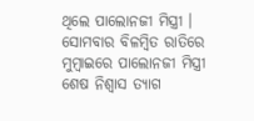ଥିଲେ ପାଲୋନଜୀ ମିସ୍ତ୍ରୀ । ସୋମବାର ବିଳମ୍ବିତ ରାତିରେ ମୁମ୍ବାଇରେ ପାଲୋନଜୀ ମିସ୍ତ୍ରୀ ଶେଷ ନିଶ୍ବାସ ତ୍ୟାଗ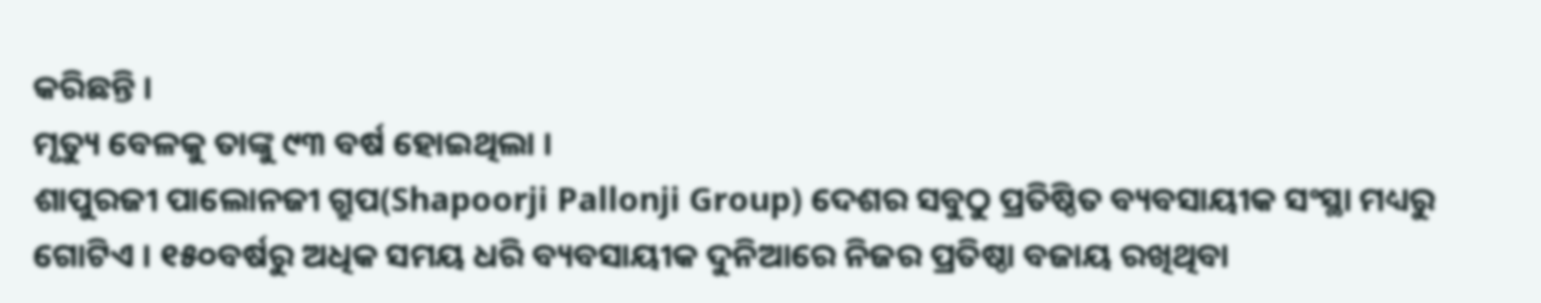କରିଛନ୍ତି ।
ମୃତ୍ୟୁ ବେଳକୁ ତାଙ୍କୁ ୯୩ ବର୍ଷ ହୋଇଥିଲା ।
ଶାପୁରଜୀ ପାଲୋନଜୀ ଗ୍ରୁପ(Shapoorji Pallonji Group) ଦେଶର ସବୁଠୁ ପ୍ରତିଷ୍ଠିତ ବ୍ୟବସାୟୀକ ସଂସ୍ଥା ମଧ୍ୟରୁ ଗୋଟିଏ । ୧୫୦ବର୍ଷରୁ ଅଧିକ ସମୟ ଧରି ବ୍ୟବସାୟୀକ ଦୁନିଆରେ ନିଜର ପ୍ରତିଷ୍ଠା ବଜାୟ ରଖିଥିବା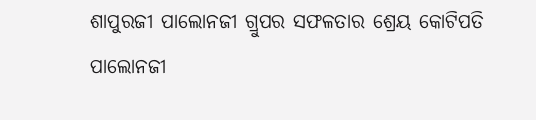ଶାପୁରଜୀ ପାଲୋନଜୀ ଗ୍ରୁପର ସଫଳତାର ଶ୍ରେୟ କୋଟିପତି ପାଲୋନଜୀ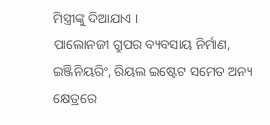ମିସ୍ତ୍ରୀଙ୍କୁ ଦିଆଯାଏ ।
ପାଲୋନଜୀ ଗ୍ରୁପର ବ୍ୟବସାୟ ନିର୍ମାଣ, ଇଞ୍ଜିନିୟରିଂ, ରିୟଲ ଇଷ୍ଟେଟ ସମେତ ଅନ୍ୟ କ୍ଷେତ୍ରରେ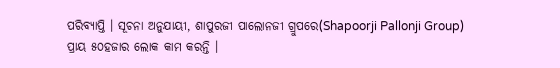ପରିବ୍ୟାପ୍ତି । ସୂଚନା ଅନୁଯାୟୀ, ଶାପୁରଜୀ ପାଲୋନଜୀ ଗ୍ରୁପରେ(Shapoorji Pallonji Group) ପ୍ରାୟ ୫୦ହଜାର ଲୋକ କାମ କରନ୍ତି ।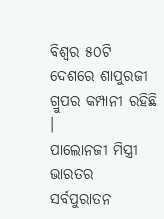ବିଶ୍ବର ୫୦ଟି ଦେଶରେ ଶାପୁରଜୀ ଗ୍ରୁପର କମ୍ପାନୀ ରହିଛି ।
ପାଲୋନଜୀ ମିସ୍ତ୍ରୀ ଭାରତର ସର୍ବପୁରାତନ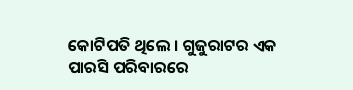କୋଟିପତି ଥିଲେ । ଗୁଜୁରାଟର ଏକ ପାରସି ପରିବାରରେ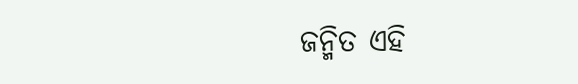ଜନ୍ମିତ ଏହି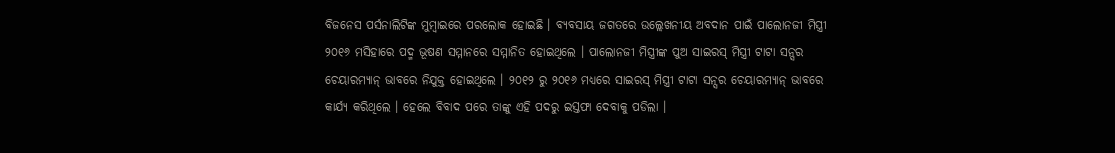ବିଜନେସ ପର୍ସନାଲିଟିଙ୍କ ମୁମ୍ବାଇରେ ପରଲୋକ ହୋଇଛି । ବ୍ୟବସାୟ ଜଗତରେ ଉଲ୍ଲେଖନୀୟ ଅବଦାନ ପାଇଁ ପାଲୋନଜୀ ମିସ୍ତ୍ରୀ ୨୦୧୬ ମସିହାରେ ପଦ୍ମ ଭୂଷଣ ସମ୍ମାନରେ ସମ୍ମାନିତ ହୋଇଥିଲେ । ପାଲୋନଜୀ ମିସ୍ତ୍ରୀଙ୍କ ପୁଅ ସାଇରସ୍ ମିସ୍ତ୍ରୀ ଟାଟା ସନ୍ସର ଚେୟାରମ୍ୟାନ୍ ଭାବରେ ନିଯୁକ୍ତ ହୋଇଥିଲେ । ୨୦୧୨ ରୁ ୨୦୧୬ ମଧ୍ୟରେ ସାଇରସ୍ ମିସ୍ତ୍ରୀ ଟାଟା ସନ୍ସର ଚେୟାରମ୍ୟାନ୍ ଭାବରେ କାର୍ଯ୍ୟ କରିଥିଲେ । ହେଲେ ବିବାଦ ପରେ ତାଙ୍କୁ ଏହି ପଦରୁ ଇସ୍ତଫା ଦେବାକୁ ପଡିଲା ।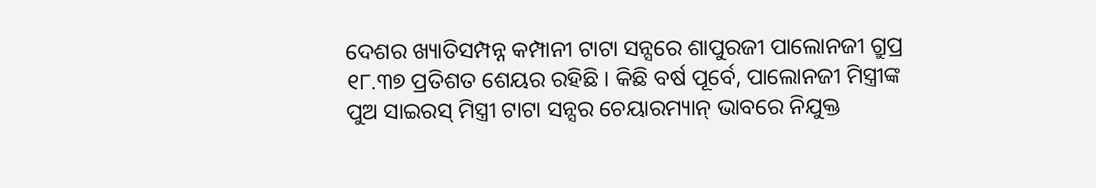ଦେଶର ଖ୍ୟାତିସମ୍ପନ୍ନ କମ୍ପାନୀ ଟାଟା ସନ୍ସରେ ଶାପୁରଜୀ ପାଲୋନଜୀ ଗ୍ରୁପ୍ର ୧୮.୩୭ ପ୍ରତିଶତ ଶେୟର ରହିଛି । କିଛି ବର୍ଷ ପୂର୍ବେ, ପାଲୋନଜୀ ମିସ୍ତ୍ରୀଙ୍କ ପୁଅ ସାଇରସ୍ ମିସ୍ତ୍ରୀ ଟାଟା ସନ୍ସର ଚେୟାରମ୍ୟାନ୍ ଭାବରେ ନିଯୁକ୍ତ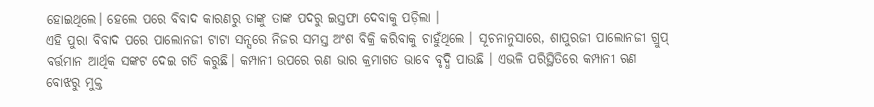ହୋଇଥିଲେ। ହେଲେ ପରେ ବିବାଦ କାରଣରୁ ତାଙ୍କୁ ତାଙ୍କ ପଦରୁ ଇସ୍ତଫା ଦେବାକୁ ପଡ଼ିଲା ।
ଏହି ପୁରା ବିବାଦ ପରେ ପାଲୋନଜୀ ଟାଟା ସନ୍ସରେ ନିଜର ସମସ୍ତ ଅଂଶ ବିକ୍ରି କରିବାକୁ ଚାହୁଁଥିଲେ । ସୂଚନାନୁସାରେ, ଶାପୁରଜୀ ପାଲୋନଜୀ ଗ୍ରୁପ୍ ବର୍ତ୍ତମାନ ଆର୍ଥିକ ସଙ୍କଟ ଦେଇ ଗତି କରୁଛି। କମ୍ପାନୀ ଉପରେ ଋଣ ଭାର କ୍ରମାଗତ ଭାବେ ବୃଦ୍ଧି ପାଉଛି । ଏଭଳି ପରିସ୍ଥିତିରେ କମ୍ପାନୀ ଋଣ ବୋଝରୁ ମୁକ୍ତ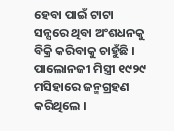ହେବା ପାଇଁ ଟାଟା ସନ୍ସରେ ଥିବା ଅଂଶଧନକୁ ବିକ୍ରି କରିବାକୁ ଚାହୁଁଛି ।
ପାଲୋନଜୀ ମିସ୍ତ୍ରୀ ୧୯୨୯ ମସିହାରେ ଜନ୍ମଗ୍ରହଣ କରିଥିଲେ ।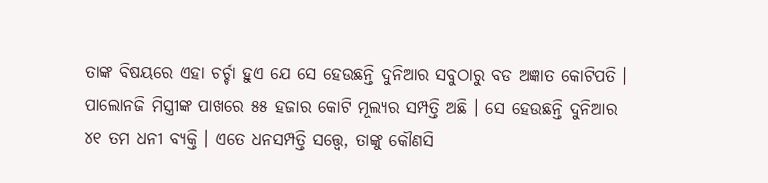ତାଙ୍କ ବିଷୟରେ ଏହା ଚର୍ଚ୍ଚା ହୁଏ ଯେ ସେ ହେଉଛନ୍ତି ଦୁନିଆର ସବୁଠାରୁ ବଡ ଅଜ୍ଞାତ କୋଟିପତି । ପାଲୋନଜି ମିସ୍ତ୍ରୀଙ୍କ ପାଖରେ ୫୫ ହଜାର କୋଟି ମୂଲ୍ୟର ସମ୍ପତ୍ତି ଅଛି । ସେ ହେଉଛନ୍ତି ଦୁନିଆର ୪୧ ତମ ଧନୀ ବ୍ୟକ୍ତି । ଏତେ ଧନସମ୍ପତ୍ତି ସତ୍ତ୍ୱେ, ତାଙ୍କୁ କୌଣସି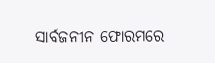ସାର୍ବଜନୀନ ଫୋରମରେ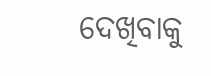ଦେଖିବାକୁ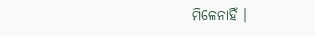ମିଳେନାହିଁ ।